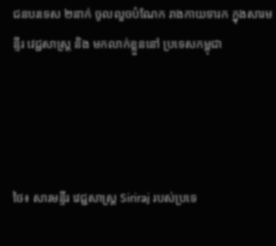ជនបរទេស ២នាក់ ចូលលួចបំណែក រាងកាយទារក ក្នុងសារមន្ទីរ វេជ្ជសាស្ត្រ និង មកលាក់ខ្លួននៅ ប្រទេសកម្ពុជា




ថៃ៖ សារមន្ទីរ វេជ្ជសាស្ត្រ Siriraj របស់ប្រទេ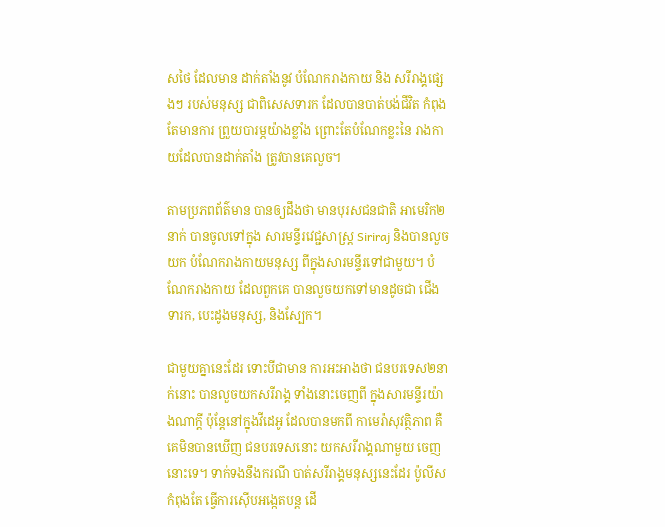សថៃ ដែលមាន ដាក់តាំងនូវ បំណែករាងកាយ និង សរីរាង្គផ្សេងៗ របស់មនុស្ស ជាពិសេសទារក ដែលបានបាត់បង់ជីវិត កំពុងតែមានការ ព្រួយបារម្ភយ៉ាងខ្លាំង ព្រោះតែបំណែកខ្លះនៃ រាងកាយដែលបានដាក់តាំង ត្រូវបានគេលួច។

តាមប្រភពព័ត៌មាន បានឲ្យដឹងថា មានបុរសជនជាតិ អាមេរិក២នាក់ បានចូលទៅក្នុង សារមន្ទីរវេជ្ជសាស្ត្រ Siriraj និងបានលួចយក បំណែករាងកាយមនុស្ស ពីក្នុងសារមន្ទីរទៅជាមួយ។ បំណែករាងកាយ ដែលពួកគេ បានលួចយកទៅមានដូចជា ជើងទារក, បេះដូងមនុស្ស, និងស្បែក។

ជាមួយគ្នានេះដែរ ទោះបីជាមាន ការអះអាងថា ជនបរទេស២នាក់នោះ បានលួចយកសរីរាង្គ ទាំងនោះចេញពី ក្នុងសារមន្ទីរយ៉ាងណាក្តី ប៉ុន្តែនៅក្នុងវីដេអូ ដែលបានមកពី កាមេរ៉ាសុវត្ថិភាព គឺគេមិនបានឃើញ ជនបរទេសនោះ យកសរីរាង្គណាមួយ ចេញនោះទេ។ ទាក់ទងនឹងករណី បាត់សរីរាង្គមនុស្សនេះដែរ ប៉ូលីសកំពុងតែ ធ្វើការស៊ើបអង្កេតបន្ត ដើ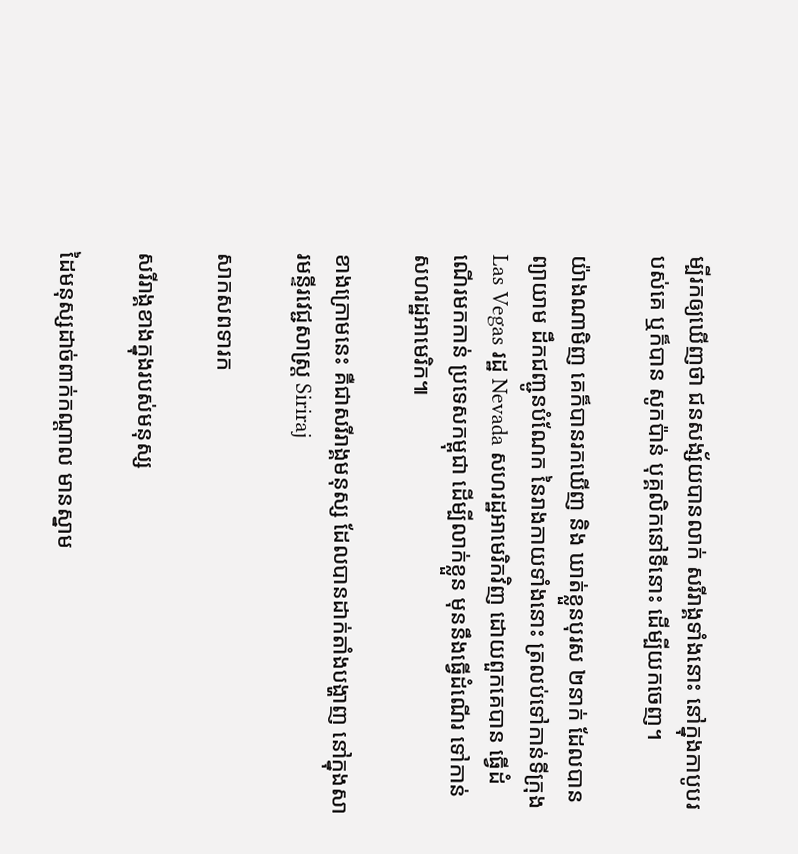ម្បីរកឲ្យឃើញថា ជនសង្ស័យបានលាក់ សរីរាង្គទាំងនោះ នៅក្នុងកាបូបរបស់គេ ឬក៏បាន សូកប៉ាន់ បុគ្គលិកនៅទីនោះ ដើម្បីយកចេញ។

យ៉ាងណាមិញ គេក៏បានរកឃើញ និង ឃាត់ខ្លួនបុរស ២នាក់ ដែលបានព្យាយាម ដឹកជញ្ជូនបំណែក នៃរាងកាយទាំងនោះ ត្រលប់ទៅកាន់ទីក្រុង Las Vegas រដ្ឋ Nevada សហរដ្ឋអាមេរិកវិញ ដោយពួកគេបាន ធ្វើដំណើរមកកាន់ ប្រទេសកម្ពុជា ដើម្បីលាក់ខ្លួន មុននឹងធ្វើដំណើរ ទៅកាន់សហរដ្ឋអាមេរិក៕

ខាងក្រោមនេះ គឺជាសរីរាង្គមនុស្ស ដែលបានដាក់តាំងបង្ហាញ នៅក្នុងសារមន្ទីរវេជ្ជសាស្ត្រ Siriraj

សាកសពទារក

សរីរាង្គខាងក្នុងរបស់មនុស្ស

ដៃមនុស្សដាច់ពាក់កណ្តាល មានស្នាម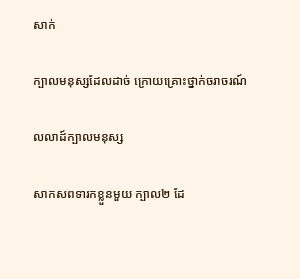សាក់

ក្បាលមនុស្សដែលដាច់ ក្រោយគ្រោះថ្នាក់ចរាចរណ៍

លលាដ៍ក្បាលមនុស្ស

សាកសពទារកខ្លួនមួយ ក្បាល២ ដែ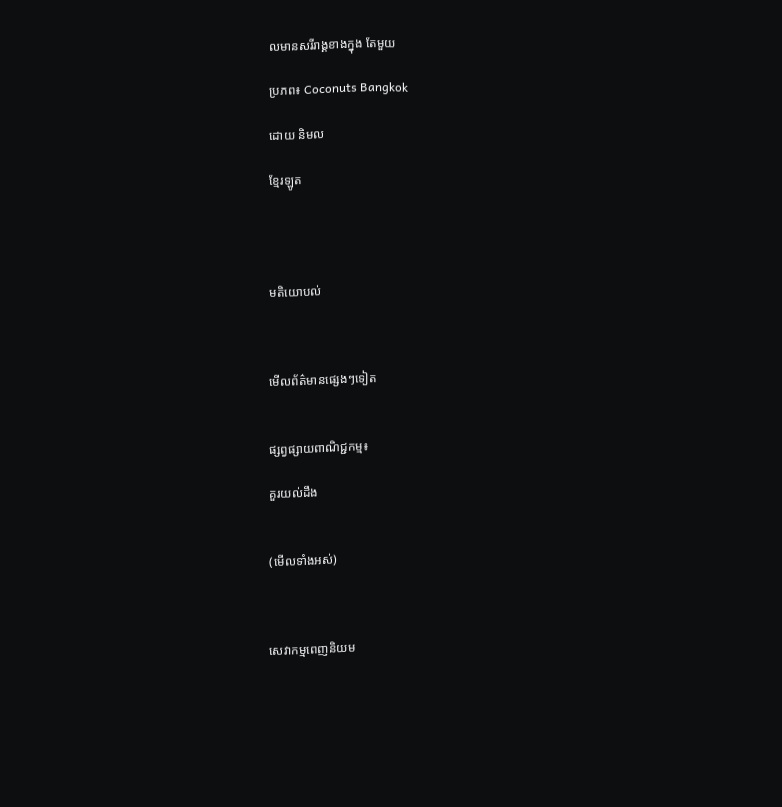លមានសរីរាង្គខាងក្នុង តែមួយ

ប្រភព៖ Coconuts Bangkok

ដោយ និមល

ខ្មែរឡូត




មតិយោបល់



មើលព័ត៌មានផ្សេងៗទៀត


ផ្សព្វផ្សាយពាណិជ្ជកម្ម៖

គួរយល់ដឹង


(មើលទាំងអស់)



សេវាកម្មពេញនិយម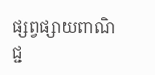ផ្សព្វផ្សាយពាណិជ្ជ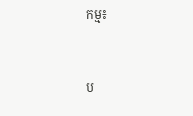កម្ម៖


ប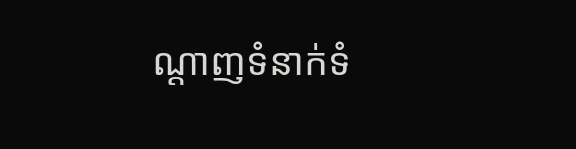ណ្តាញទំនាក់ទំ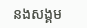នងសង្គម